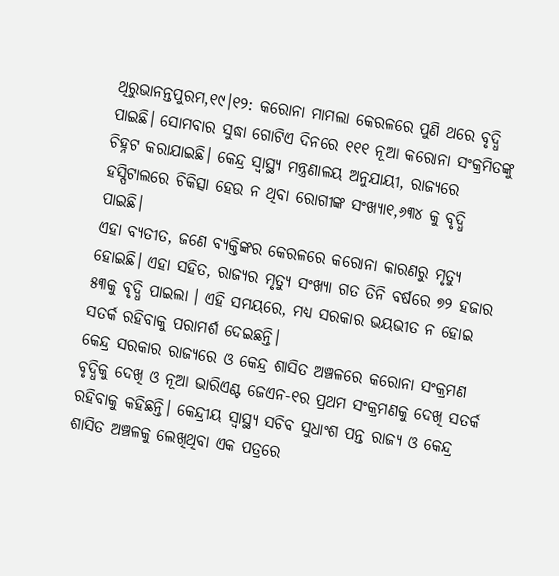ଥିରୁଭାନନ୍ତପୁରମ,୧୯।୧୨: କରୋନା ମାମଲା କେରଳରେ ପୁଣି ଥରେ ବୃଦ୍ଧି ପାଇଛି। ସୋମବାର ସୁଦ୍ଧା ଗୋଟିଏ ଦିନରେ ୧୧୧ ନୂଆ କରୋନା ସଂକ୍ରମିତଙ୍କୁ ଚିହ୍ନଟ କରାଯାଇଛି। କେନ୍ଦ୍ର ସ୍ବାସ୍ଥ୍ୟ ମନ୍ତ୍ରଣାଳୟ ଅନୁଯାୟୀ, ରାଜ୍ୟରେ ହସ୍ପିଟାଲରେ ଚିକିତ୍ସା ହେଉ ନ ଥିବା ରୋଗୀଙ୍କ ସଂଖ୍ୟା୧,୬୩୪ କୁ ବୃଦ୍ଧି ପାଇଛି।
ଏହା ବ୍ୟତୀତ, ଜଣେ ବ୍ୟକ୍ତିଙ୍କର କେରଳରେ କରୋନା କାରଣରୁ ମୃତ୍ୟୁ ହୋଇଛି। ଏହା ସହିତ, ରାଜ୍ୟର ମୃତ୍ୟୁ ସଂଖ୍ୟା ଗତ ତିନି ବର୍ଷରେ ୭୨ ହଜାର ୫୩କୁ ବୃଦ୍ଧି ପାଇଲା । ଏହି ସମୟରେ, ମଧ୍ୟ ସରକାର ଭୟଭୀତ ନ ହୋଇ ସତର୍କ ରହିବାକୁ ପରାମର୍ଶ ଦେଇଛନ୍ତି।
କେନ୍ଦ୍ର ସରକାର ରାଜ୍ୟରେ ଓ କେନ୍ଦ୍ର ଶାସିତ ଅଞ୍ଚଳରେ କରୋନା ସଂକ୍ରମଣ ବୃଦ୍ଧିକୁ ଦେଖି ଓ ନୂଆ ଭାରିଏଣ୍ଟ ଜେଏନ-୧ର ପ୍ରଥମ ସଂକ୍ରମଣକୁ ଦେଖି ସତର୍କ ରହିବାକୁ କହିଛନ୍ତି। କେନ୍ଦ୍ରୀୟ ସ୍ବାସ୍ଥ୍ୟ ସଚିବ ସୁଧାଂଶ ପନ୍ତ ରାଜ୍ୟ ଓ କେନ୍ଦ୍ର ଶାସିତ ଅଞ୍ଚଳକୁ ଲେଖିଥିବା ଏକ ପତ୍ରରେ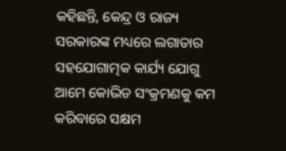କହିଛନ୍ତି, କେନ୍ଦ୍ର ଓ ରାଜ୍ୟ ସରକାରଙ୍କ ମଧ୍ୟରେ ଲଗାତାର ସହଯୋଗାତ୍ମକ କାର୍ଯ୍ୟ ଯୋଗୁ ଆମେ କୋଭିଡ ସଂକ୍ରମଣକୁ କମ କରିବାରେ ସକ୍ଷମ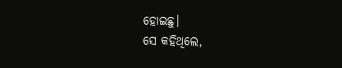ହୋଇଛୁ।
ସେ କହିଥିଲେ,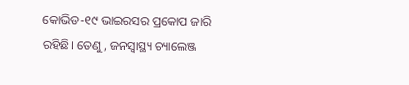କୋଭିଡ-୧୯ ଭାଇରସର ପ୍ରକୋପ ଜାରି ରହିଛି। ତେଣୁ, ଜନସ୍ବାସ୍ଥ୍ୟ ଚ୍ୟାଲେଞ୍ଜ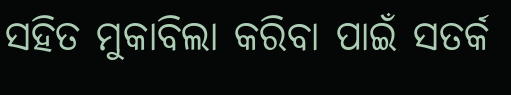ସହିତ ମୁକାବିଲା କରିବା ପାଇଁ ସତର୍କ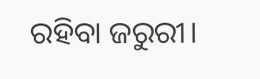ରହିବା ଜରୁରୀ।